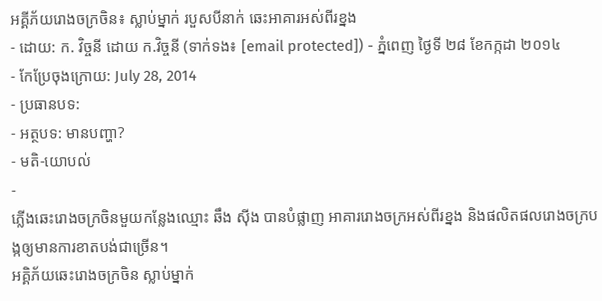អគ្គីភ័យរោងចក្រចិន៖ ស្លាប់ម្នាក់ របួសបីនាក់ ឆេះអាគារអស់ពីរខ្នង
- ដោយ: ក. វិច្ចនី ដោយ ក.វិច្ចនី (ទាក់ទង៖ [email protected]) - ភ្នំពេញ ថ្ងៃទី ២៨ ខែកក្កដា ២០១៤
- កែប្រែចុងក្រោយ: July 28, 2014
- ប្រធានបទ:
- អត្ថបទ: មានបញ្ហា?
- មតិ-យោបល់
-
ភ្លើងឆេះរោងចក្រចិនមួយកន្លែងឈ្មោះ ឆឹង ស៊ីង បានបំផ្លាញ អាគាររោងចក្រអស់ពីរខ្នង និងផលិតផលរោងចក្របង្កឲ្យមានការខាតបង់ជាច្រើន។
អគ្គិភ័យឆេះរោងចក្រចិន ស្លាប់ម្នាក់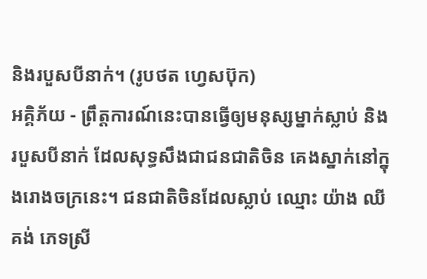និងរបួសបីនាក់។ (រូបថត ហ្វេសប៊ុក)
អគ្គិភ័យ - ព្រឹត្តការណ៍នេះបានធ្វើឲ្យមនុស្សម្នាក់ស្លាប់ និងរបួសបីនាក់ ដែលសុទ្ធសឹងជាជនជាតិចិន គេងស្នាក់នៅក្នុងរោងចក្រនេះ។ ជនជាតិចិនដែលស្លាប់ ឈ្មោះ យ៉ាង ឈីគង់ ភេទស្រី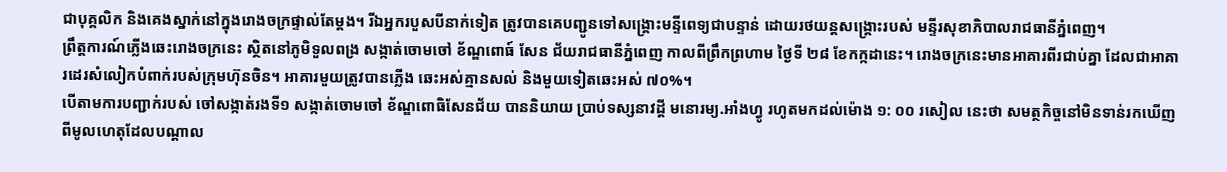ជាបុគ្គលិក និងគេងស្នាក់នៅក្នុងរោងចក្រផ្ទាល់តែម្តង។ រីឯអ្នករបួសបីនាក់ទៀត ត្រូវបានគេបញ្ជូនទៅសង្រ្គោះមន្ទីពេទ្យជាបន្ទាន់ ដោយរថយន្តសង្គ្រោះរបស់ មន្ទីរសុខាភិបាលរាជធានីភ្នំពេញ។
ព្រឹត្តការណ៍ភ្លើងឆេះរោងចក្រនេះ ស្ថិតនៅភូមិទួលពង្រ សង្កាត់ចោមចៅ ខ័ណ្ឌពោធ៍ សែន ជ័យរាជធានីភ្នំពេញ កាលពីព្រឹកព្រហាម ថ្ងៃទី ២៨ ខែកក្កដានេះ។ រោងចក្រនេះមានអាគារពីរជាប់គ្នា ដែលជាអាគារដេរសំលៀកបំពាក់របស់ក្រុមហ៊ុនចិន។ អាគារមួយត្រូវបានភ្លើង ឆេះអស់គ្មានសល់ និងមួយទៀតឆេះអស់ ៧០%។
បើតាមការបញ្ជាក់របស់ ចៅសង្កាត់រងទី១ សង្កាត់ចោមចៅ ខ័ណ្ឌពោធិសែនជ័យ បាននិយាយ ប្រាប់ទស្សនាវដ្តី មនោរម្យ.អាំងហ្វូ រហូតមកដល់ម៉ោង ១: ០០ រសៀល នេះថា សមត្ថកិច្ចនៅមិនទាន់រកឃើញ ពីមូលហេតុដែលបណ្តាល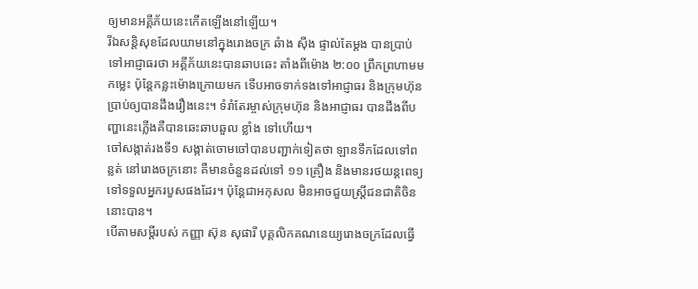ឲ្យមានអគ្គីភ័យនេះកើតឡើងនៅឡើយ។
រីឯសន្តិសុខដែលយាមនៅក្នុងរោងចក្រ ឆំាង ស៊ីង ផ្ទាល់តែម្តង បានប្រាប់ទៅអាជ្ញាធរថា អគ្គីភ័យនេះបានឆាបឆេះ តាំងពីម៉ោង ២:០០ ព្រឹកព្រហាមមកម្លេះ ប៉ុន្តែកន្លះម៉ោងក្រោយមក ទើបអាចទាក់ទងទៅអាជ្ញាធរ និងក្រុមហ៊ុន ប្រាប់ឲ្យបានដឹងរឿងនេះ។ ទំរាំតែរម្ចាស់ក្រុមហ៊ុន និងអាជ្ញាធរ បានដឹងពីបញ្ហានេះភ្លើងគឺបានឆេះឆាបឆួល ខ្លាំង ទៅហើយ។
ចៅសង្កាត់រងទី១ សង្កាត់ចោមចៅបានបញ្ជាក់ទៀតថា ឡានទឹកដែលទៅពន្លត់ នៅរោងចក្រនោះ គឺមានចំនួនដល់ទៅ ១១ គ្រឿង និងមានរថយន្តពេទ្យ ទៅទទួលអ្នករបួសផងដែរ។ ប៉ុន្តែជាអកុសល មិនអាចជួយស្ត្រីជនជាតិចិននោះបាន។
បើតាមសម្តីរបស់ កញ្ញា ស៊ុន សុផារី បុគ្គលិកគណនេយ្យរោងចក្រដែលធ្វើ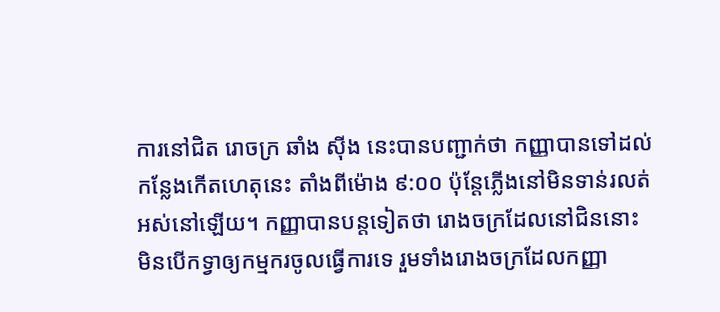ការនៅជិត រោចក្រ ឆាំង ស៊ីង នេះបានបញ្ជាក់ថា កញ្ញាបានទៅដល់កន្លែងកើតហេតុនេះ តាំងពីម៉ោង ៩:០០ ប៉ុន្តែភ្លើងនៅមិនទាន់រលត់អស់នៅឡើយ។ កញ្ញាបានបន្តទៀតថា រោងចក្រដែលនៅជិននោះ មិនបើកទ្វាឲ្យកម្មករចូលធ្វើការទេ រួមទាំងរោងចក្រដែលកញ្ញា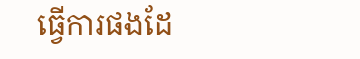ធ្វើការផងដែ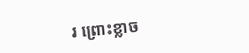រ ព្រោះខ្លាច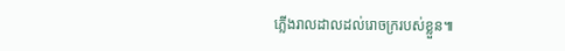ភ្លើងរាលដាលដល់រោចក្ររបស់ខ្លួន៕